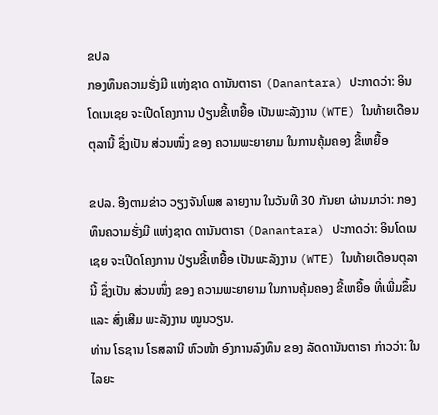ຂປລ
ກອງທຶນຄວາມຮັ່ງມີ ແຫ່ງຊາດ ດານັນຕາຣາ (Danantara) ປະກາດວ່າ: ອິນໂດເນເຊຍ ຈະເປີດໂຄງການ ປ່ຽນຂີ້ເຫຍື້ອ ເປັນພະລັງງານ (WTE) ໃນທ້າຍເດືອນຕຸລານີ້ ຊຶ່ງເປັນ ສ່ວນໜຶ່ງ ຂອງ ຄວາມພະຍາຍາມ ໃນການຄຸ້ມຄອງ ຂີ້ເຫຍື້ອ

ຂປລ. ອີງຕາມຂ່າວ ວຽງຈັນໂພສ ລາຍງານ ໃນວັນທີ 30 ກັນຍາ ຜ່ານມາວ່າ: ກອງທຶນຄວາມຮັ່ງມີ ແຫ່ງຊາດ ດານັນຕາຣາ (Danantara) ປະກາດວ່າ: ອິນໂດເນເຊຍ ຈະເປີດໂຄງການ ປ່ຽນຂີ້ເຫຍື້ອ ເປັນພະລັງງານ (WTE) ໃນທ້າຍເດືອນຕຸລານີ້ ຊຶ່ງເປັນ ສ່ວນໜຶ່ງ ຂອງ ຄວາມພະຍາຍາມ ໃນການຄຸ້ມຄອງ ຂີ້ເຫຍື້ອ ທີ່ເພີ່ມຂຶ້ນ ແລະ ສົ່ງເສີມ ພະລັງງານ ໝູນວຽນ.
ທ່ານ ໂຣຊານ ໂຣສລານີ ຫົວໜ້າ ອົງການລົງທຶນ ຂອງ ລັດດານັນຕາຣາ ກ່າວວ່າ: ໃນໄລຍະ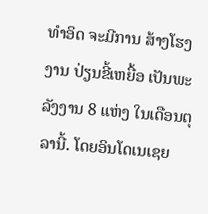ທໍາອິດ ຈະມີການ ສ້າງໂຮງງານ ປ່ຽນຂີ້ເຫຍື້ອ ເປັນພະລັງງານ 8 ແຫ່ງ ໃນເດືອນຕຸລານີ້. ໂດຍອິນໂດເນເຊຍ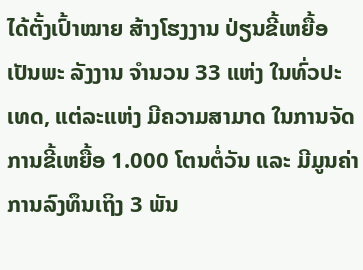ໄດ້ຕັ້ງເປົ້າໝາຍ ສ້າງໂຮງງານ ປ່ຽນຂີ້ເຫຍື້ອເປັນພະ ລັງງານ ຈຳນວນ 33 ແຫ່ງ ໃນທົ່ວປະເທດ, ແຕ່ລະແຫ່ງ ມີຄວາມສາມາດ ໃນການຈັດການຂີ້ເຫຍື້ອ 1.000 ໂຕນຕໍ່ວັນ ແລະ ມີມູນຄ່າ ການລົງທຶນເຖິງ 3 ພັນ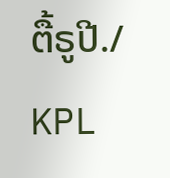ຕື້ຣູປີ./
KPL